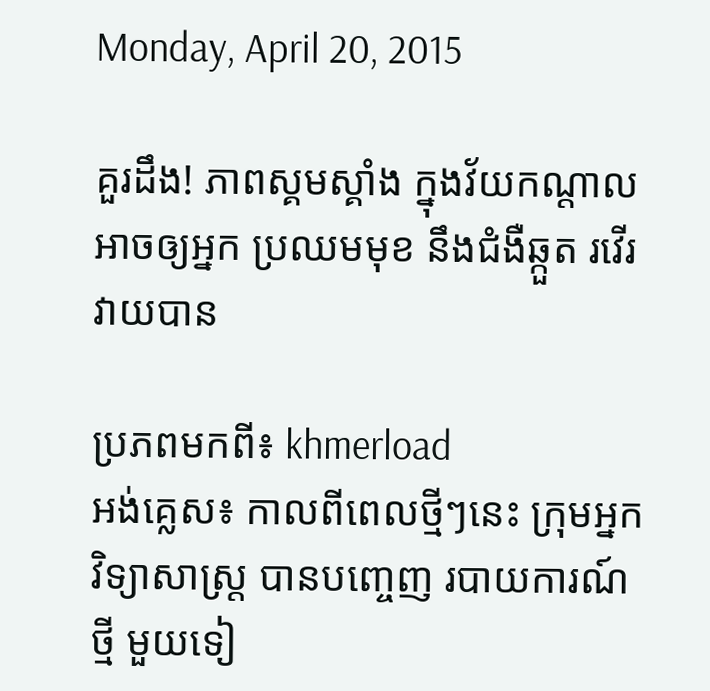Monday, April 20, 2015

គួរដឹង! ភាពស្គមស្គាំង ក្នុងវ័យកណ្តាល អាចឲ្យអ្នក ប្រឈមមុខ នឹងជំងឺឆ្កួត រវើរវាយបាន

ប្រភពមកពី៖ khmerload
អង់គ្លេស៖ កាលពីពេលថ្មីៗនេះ ក្រុមអ្នកវិទ្យាសាស្ត្រ បានបញ្ចេញ របាយការណ៍ថ្មី មួយទៀ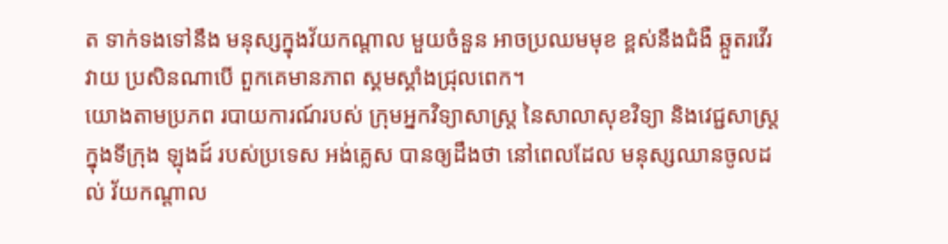ត ទាក់ទងទៅនឹង មនុស្សក្នុងវ័យកណ្តាល មួយចំនួន អាចប្រឈមមុខ ខ្ពស់នឹងជំងឺ ឆ្កួតរវើរវាយ ប្រសិនណាបើ ពួកគេមានភាព ស្គមស្គាំងជ្រុលពេក។
យោងតាមប្រភព របាយការណ៍របស់ ក្រុមអ្នកវិទ្យាសាស្ត្រ នៃសាលាសុខវិទ្យា និងវេជ្ជសាស្ត្រ ក្នុងទីក្រុង ឡុងដ៍ របស់ប្រទេស អង់គ្លេស បានឲ្យដឹងថា នៅពេលដែល មនុស្សឈានចូលដល់ វ័យកណ្តាល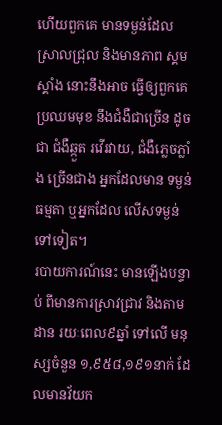ហើយពួកគេ មានទម្ងន់ដែល ស្រាលជ្រុល និងមានភាព ស្គមស្គាំង នោះនឹងអាច ធ្វើឲ្យពួកគេ ប្រឈមមុខ នឹងជំងឺជាច្រើន ដូចជា ជំងឺឆ្កួត រវើរវាយ, ជំងឺភ្លេចភ្លាំង ច្រើនជាង អ្នកដែលមាន ទម្ងន់ធម្មតា ឬអ្នកដែល លើសទម្ងន់ ទៅទៀត។
របាយការណ៍នេះ មានឡើងបន្ទាប់ ពីមានការស្រាវជ្រាវ និងតាមដាន រយៈពេល៩ឆ្នាំ ទៅលើ មនុស្សចំនួន ១,៩៥៨,១៩១នាក់ ដែលមានវ័យក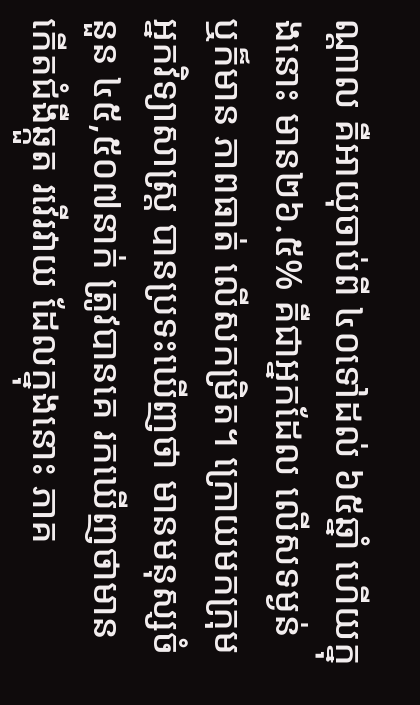ណ្តាល គឺអាយុចាប់ពី ៤០ទៅដល់ ៦៥ឆ្នាំ ហើយក្នុងនោះ មាន២៦.៥% គឺជាអ្នកដែល លើសទម្ងន់ ឬក៏មាន ភាពធាត់ លើសកម្រិត។ ក្រោយមកក្រុម អ្នកវិទ្យាសាស្ត្រ បានប្រទះឃើញថា មានមនុស្សចំនួន ៤៥,៥០៧នាក់ ត្រូវបានគេ រកឃើញថាមាន កើតជំងឺឆ្កួត រវើរវាយ ដែលក្នុងនោះ ភាគ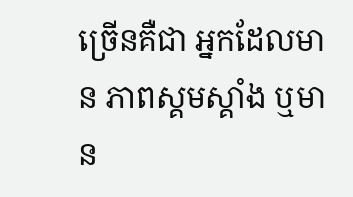ច្រើនគឺជា អ្នកដែលមាន ភាពស្គមស្គាំង ឬមាន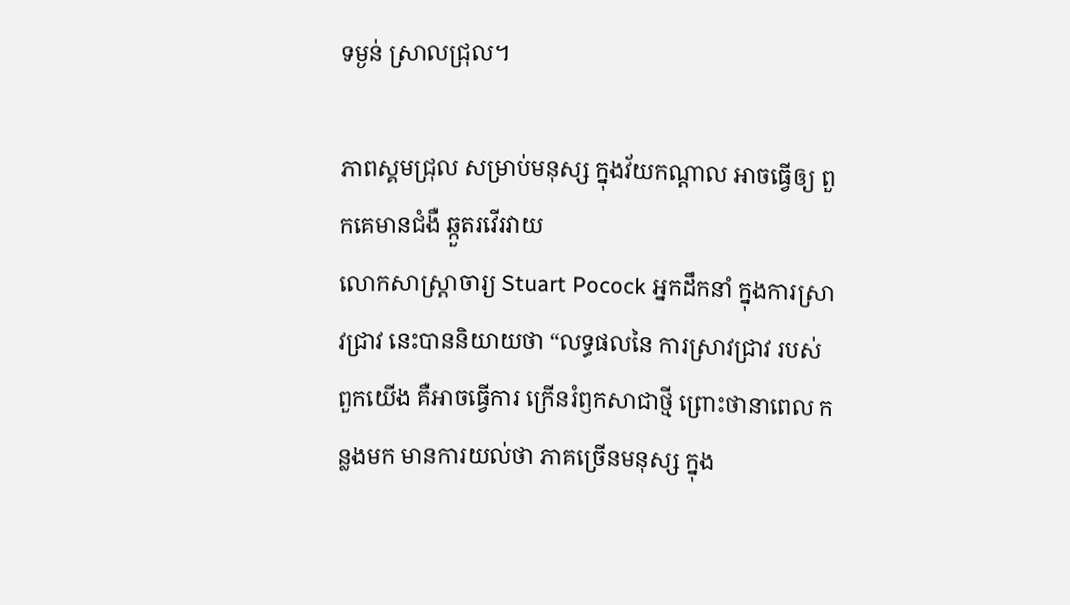ទម្ងន់ ស្រាលជ្រុល។

ភាពស្គមជ្រុល សម្រាប់មនុស្ស ក្នុងវ័យកណ្តាល អាចធ្វើឲ្យ ពួកគេមានជំងឺ ឆ្កួតរវើរវាយ
លោកសាស្ត្រាចារ្យ Stuart Pocock អ្នកដឹកនាំ ក្នុងការស្រាវជ្រាវ នេះបាននិយាយថា “លទ្ធផលនៃ ការស្រាវជ្រាវ របស់ពួកយើង គឺអាចធ្វើការ ក្រើនរំឭកសាជាថ្មី ព្រោះថានាពេល កន្លងមក មានការយល់ថា ភាគច្រើនមនុស្ស ក្នុង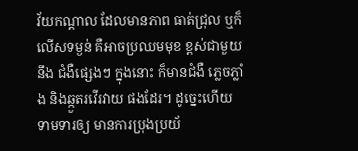វ័យកណ្តាល ដែលមានភាព ធាត់ជ្រុល ឬក៏លើសទម្ងន់ គឺអាចប្រឈមមុខ ខ្ពស់ជាមួយនឹង ជំងឺផ្សេងៗ ក្នុងនោះ ក៏មានជំងឺ ភ្លេចភ្លាំង និងឆ្កួតរវើរវាយ ផងដែរ។ ដូច្នេះហើយ ទាមទារឲ្យ មានការប្រុងប្រយ័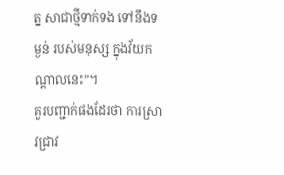ត្ន សាជាថ្មីទាក់ទង ទៅនឹងទម្ងន់ របស់មនុស្ស ក្នុងវ័យកណ្តាលនេះ”។
គួរបញ្ជាក់ផងដែរថា ការស្រាវជ្រាវ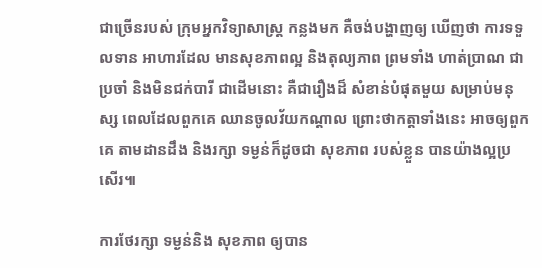ជាច្រើនរបស់ ក្រុមអ្នកវិទ្យាសាស្ត្រ កន្លងមក គឺចង់បង្ហាញឲ្យ ឃើញថា ការទទួលទាន អាហារដែល មានសុខភាពល្អ និងតុល្យភាព ព្រមទាំង ហាត់ប្រាណ ជាប្រចាំ និងមិនជក់បារី ជាដើមនោះ គឺជារឿងដ៏ សំខាន់បំផុតមួយ សម្រាប់មនុស្ស ពេលដែលពួកគេ ឈានចូលវ័យកណ្តាល ព្រោះថាកត្តាទាំងនេះ អាចឲ្យពួកគេ តាមដានដឹង និងរក្សា ទម្ងន់ក៏ដូចជា សុខភាព របស់ខ្លួន បានយ៉ាងល្អប្រសើរ៕

ការថែរក្សា ទម្ងន់និង សុខភាព ឲ្យបាន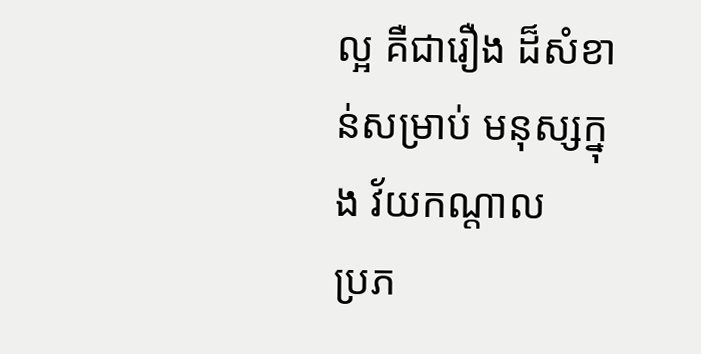ល្អ គឺជារឿង ដ៏សំខាន់សម្រាប់ មនុស្សក្នុង វ័យកណ្តាល
ប្រភ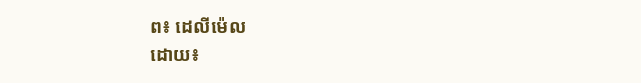ព៖ ដេលីម៉េល
ដោយ៖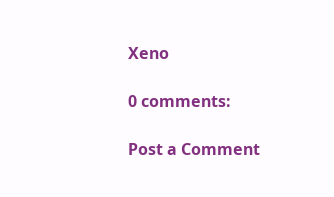Xeno

0 comments:

Post a Comment